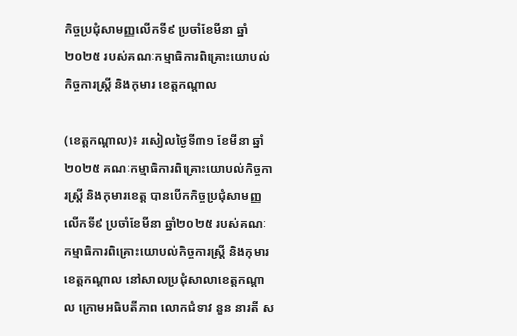កិច្ចប្រជុំសាមញ្ញលើកទី៩ ប្រចាំខែមីនា ឆ្នាំ២០២៥ របស់គណៈកម្មាធិការពិគ្រោះយោបល់កិច្ចការស្ត្រី និងកុមារ ខេត្តកណ្តាល

(ខេត្តកណ្តាល)៖ រសៀលថ្ងៃទី៣១ ខែមីនា ឆ្នាំ២០២៥ គណៈកម្មាធិការពិគ្រោះយោបល់កិច្ចការស្រ្តី និងកុមារខេត្ត បានបើកកិច្ចប្រជុំសាមញ្ញលើកទី៩ ប្រចាំខែមីនា ឆ្នាំ២០២៥ របស់គណៈកម្មាធិការពិគ្រោះយោបល់កិច្ចការស្ត្រី និងកុមារខេត្តកណ្តាល នៅសាលប្រជុំសាលាខេត្តកណ្តាល ក្រោមអធិបតីភាព លោកជំទាវ នួន នារតី ស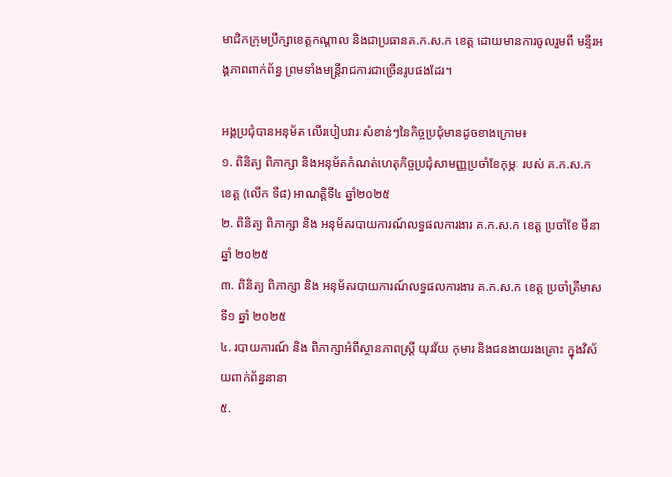មាជិកក្រុមប្រឹក្សាខេត្តកណ្តាល និងជាប្រធានគ.ក.ស.ក ខេត្ត ដោយមានការចូលរួមពី មន្ទីរអង្គភាពពាក់ព័ន្ធ ព្រមទាំងមន្ត្រីរាជការជាច្រើនរូបផងដែរ។

អង្គប្រជុំបានអនុម័ត លើរបៀបវារៈសំខាន់ៗនៃកិច្ចប្រជុំមានដូចខាងក្រោម៖
១. ពិនិត្យ ពិភាក្សា និងអនុម័តកំណត់ហេតុកិច្ចប្រជុំសាមញ្ញប្រចាំខែកុម្ភៈ របស់ គ.ក.ស.ក ខេត្ត (លើក ទី៨) អាណត្តិទី៤ ឆ្នាំ២០២៥
២. ពិនិត្យ ពិភាក្សា និង អនុម័តរបាយការណ៍លទ្ធផលការងារ គ.ក.ស.ក ខេត្ត ប្រចាំខែ មីនា ឆ្នាំ ២០២៥
៣. ពិនិត្យ ពិភាក្សា និង អនុម័តរបាយការណ៍លទ្ធផលការងារ គ.ក.ស.ក ខេត្ត ប្រចាំត្រីមាសទី១ ឆ្នាំ ២០២៥
៤. របាយការណ៍ និង ពិភាក្សាអំពីស្ថានភាពស្ត្រី យុវវ័យ កុមារ និងជនងាយរងគ្រោះ ក្នុងវិស័យពាក់ព័ន្ធនានា
៥.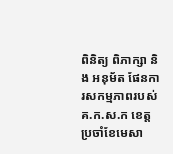ពិនិត្យ ពិភាក្សា និង អនុម័ត ផែនការសកម្មភាពរបស់ គ.ក.ស.ក ខេត្ត ប្រចាំខែមេសា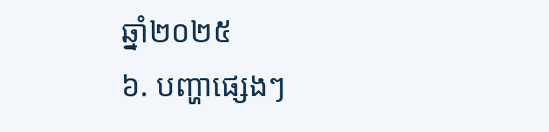ឆ្នាំ២០២៥
៦. បញ្ហាផ្សេងៗ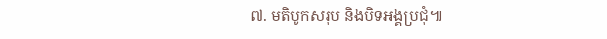៧. មតិបូកសរុប និងបិទអង្គប្រជុំ៕